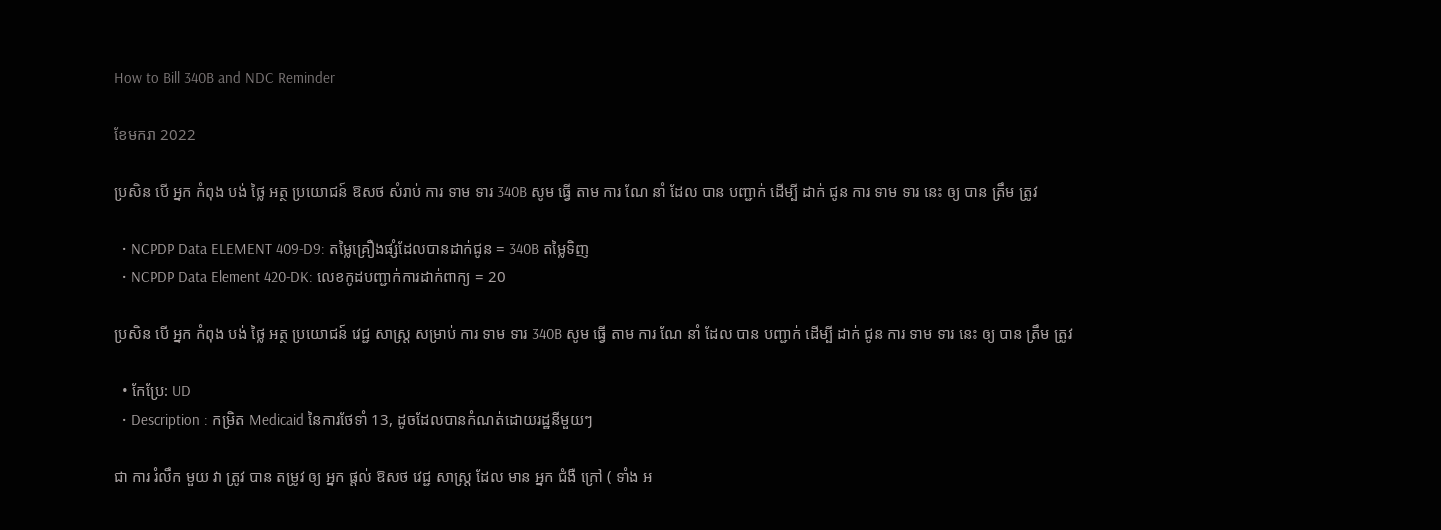How to Bill 340B and NDC Reminder

ខែមករា 2022

ប្រសិន បើ អ្នក កំពុង បង់ ថ្លៃ អត្ថ ប្រយោជន៍ ឱសថ សំរាប់ ការ ទាម ទារ 340B សូម ធ្វើ តាម ការ ណែ នាំ ដែល បាន បញ្ជាក់ ដើម្បី ដាក់ ជូន ការ ទាម ទារ នេះ ឲ្យ បាន ត្រឹម ត្រូវ

  • NCPDP Data ELEMENT 409-D9: តម្លៃគ្រឿងផ្សំដែលបានដាក់ជូន = 340B តម្លៃទិញ
  • NCPDP Data Element 420-DK: លេខកូដបញ្ជាក់ការដាក់ពាក្យ = 20

ប្រសិន បើ អ្នក កំពុង បង់ ថ្លៃ អត្ថ ប្រយោជន៍ វេជ្ជ សាស្ត្រ សម្រាប់ ការ ទាម ទារ 340B សូម ធ្វើ តាម ការ ណែ នាំ ដែល បាន បញ្ជាក់ ដើម្បី ដាក់ ជូន ការ ទាម ទារ នេះ ឲ្យ បាន ត្រឹម ត្រូវ

  • កែប្រែ: UD
  • Description : កម្រិត Medicaid នៃការថែទាំ 13, ដូចដែលបានកំណត់ដោយរដ្ឋនីមួយៗ

ជា ការ រំលឹក មួយ វា ត្រូវ បាន តម្រូវ ឲ្យ អ្នក ផ្តល់ ឱសថ វេជ្ជ សាស្ត្រ ដែល មាន អ្នក ជំងឺ ក្រៅ ( ទាំង អ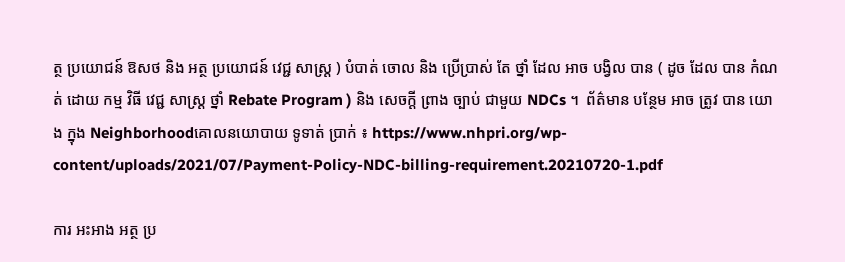ត្ថ ប្រយោជន៍ ឱសថ និង អត្ថ ប្រយោជន៍ វេជ្ជ សាស្ត្រ ) បំបាត់ ចោល និង ប្រើប្រាស់ តែ ថ្នាំ ដែល អាច បង្វិល បាន ( ដូច ដែល បាន កំណត់ ដោយ កម្ម វិធី វេជ្ជ សាស្ត្រ ថ្នាំ Rebate Program ) និង សេចក្តី ព្រាង ច្បាប់ ជាមួយ NDCs ។  ព័ត៌មាន បន្ថែម អាច ត្រូវ បាន យោង ក្នុង Neighborhoodគោលនយោបាយ ទូទាត់ ប្រាក់ ៖ https://www.nhpri.org/wp-content/uploads/2021/07/Payment-Policy-NDC-billing-requirement.20210720-1.pdf

ការ អះអាង អត្ថ ប្រ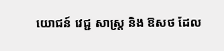យោជន៍ វេជ្ជ សាស្ត្រ និង ឱសថ ដែល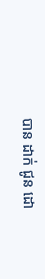បាន ដាក់ ជូន ដោ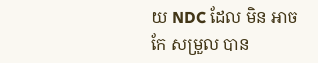យ NDC ដែល មិន អាច កែ សម្រួល បាន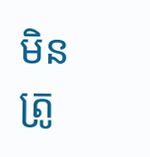មិន ត្រូ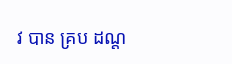វ បាន គ្រប ដណ្ត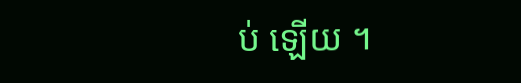ប់ ឡើយ ។